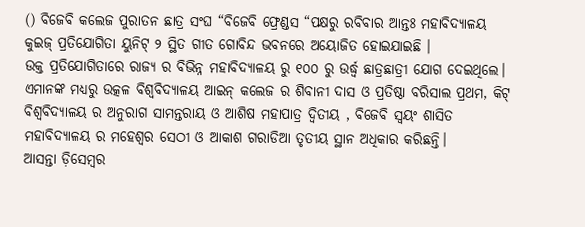() ବିଜେବି କଲେଜ ପୁରାତନ ଛାତ୍ର ସଂଘ “ବିଜେବି ଫ୍ରେଣ୍ଡସ “ପକ୍ଷରୁ ରବିବାର ଆନ୍ତଃ ମହାବିଦ୍ଯାଳୟ କୁଇଜ୍ ପ୍ରତିଯୋଗିତା ୟୁନିଟ୍ ୨ ସ୍ଥିତ ଗୀତ ଗୋବିନ୍ଦ ଭବନରେ ଅୟୋଜିତ ହୋଇଯାଇଛି ।
ଉକ୍ତ ପ୍ରତିଯୋଗିତାରେ ରାଜ୍ୟ ର ବିଭିନ୍ନ ମହାବିଦ୍ୟାଳୟ ରୁ ୧୦୦ ରୁ ଉର୍ଦ୍ଧ୍ବ ଛାତ୍ରଛାତ୍ରୀ ଯୋଗ ଦେଇଥିଲେ।
ଏମାନଙ୍କ ମଧ୍ୟରୁ ଉତ୍କଳ ବିଶ୍ୱବିଦ୍ୟାଳୟ ଆଇନ୍ କଲେଜ ର ଶିବାନୀ ଦାସ ଓ ପ୍ରତିଷ୍ଠା ବରିସାଲ ପ୍ରଥମ, କିଟ୍ ବିଶ୍ୱବିଦ୍ୟାଳୟ ର ଅନୁରାଗ ସାମନ୍ତରାୟ ଓ ଆଶିଷ ମହାପାତ୍ର ଦ୍ଵିତୀୟ , ବିଜେବି ସ୍ୱୟଂ ଶାସିତ ମହାବିଦ୍ୟାଳୟ ର ମହେଶ୍ୱର ସେଠୀ ଓ ଆକାଶ ଗରାଡିଆ ତୃତୀୟ ସ୍ଥାନ ଅଧିକାର କରିଛନ୍ତି।
ଆସନ୍ତା ଡ଼ିସେମ୍ବର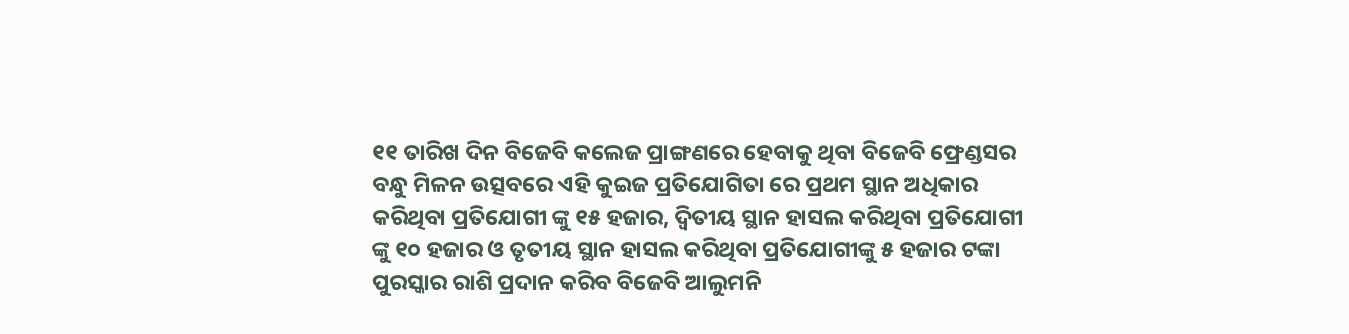୧୧ ତାରିଖ ଦିନ ବିଜେବି କଲେଜ ପ୍ରାଙ୍ଗଣରେ ହେବାକୁ ଥିବା ବିଜେବି ଫ୍ରେଣ୍ଡସର ବନ୍ଧୁ ମିଳନ ଉତ୍ସବରେ ଏହି କୁଇଜ ପ୍ରତିଯୋଗିତା ରେ ପ୍ରଥମ ସ୍ଥାନ ଅଧିକାର କରିଥିବା ପ୍ରତିଯୋଗୀ ଙ୍କୁ ୧୫ ହଜାର, ଦ୍ଵିତୀୟ ସ୍ଥାନ ହାସଲ କରିଥିବା ପ୍ରତିଯୋଗୀ ଙ୍କୁ ୧୦ ହଜାର ଓ ତୃତୀୟ ସ୍ଥାନ ହାସଲ କରିଥିବା ପ୍ରତିଯୋଗୀଙ୍କୁ ୫ ହଜାର ଟଙ୍କା ପୁରସ୍କାର ରାଶି ପ୍ରଦାନ କରିବ ବିଜେବି ଆଲୁମନି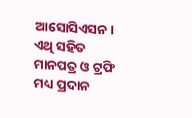ଆସୋସିଏସନ। ଏଥି ସହିତ ମାନପତ୍ର ଓ ଟ୍ରଫି ମଧ୍ୟ ପ୍ରଦାନ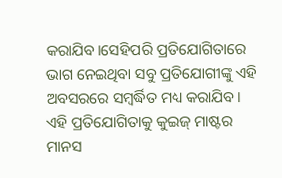କରାଯିବ।ସେହିପରି ପ୍ରତିଯୋଗିତାରେ ଭାଗ ନେଇଥିବା ସବୁ ପ୍ରତିଯୋଗୀଙ୍କୁ ଏହି ଅବସରରେ ସମ୍ବର୍ଦ୍ଧିତ ମଧ୍ୟ କରାଯିବ।
ଏହି ପ୍ରତିଯୋଗିତାକୁ କୁଇଜ୍ ମାଷ୍ଟର ମାନସ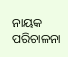ନାୟକ ପରିଚାଳନା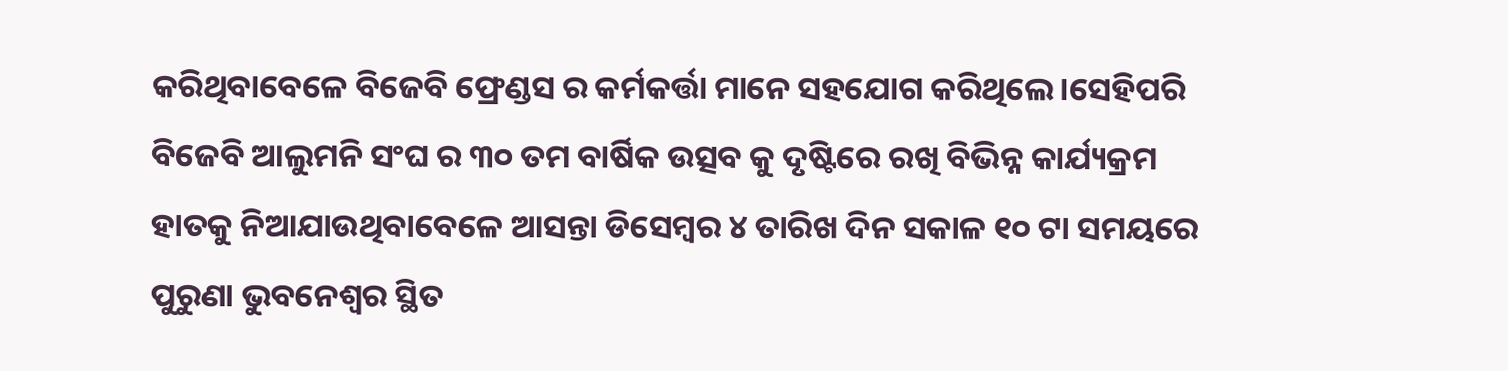କରିଥିବାବେଳେ ବିଜେବି ଫ୍ରେଣ୍ଡସ ର କର୍ମକର୍ତ୍ତା ମାନେ ସହଯୋଗ କରିଥିଲେ।ସେହିପରି ବିଜେବି ଆଲୁମନି ସଂଘ ର ୩୦ ତମ ବାର୍ଷିକ ଉତ୍ସବ କୁ ଦୃଷ୍ଟିରେ ରଖି ବିଭିନ୍ନ କାର୍ଯ୍ୟକ୍ରମ ହାତକୁ ନିଆଯାଉଥିବାବେଳେ ଆସନ୍ତା ଡିସେମ୍ବର ୪ ତାରିଖ ଦିନ ସକାଳ ୧୦ ଟା ସମୟରେ ପୁରୁଣା ଭୁବନେଶ୍ୱର ସ୍ଥିତ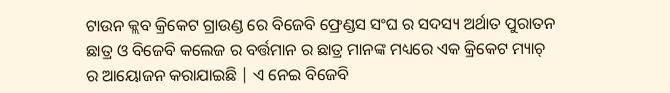ଟାଉନ କ୍ଲବ କ୍ରିକେଟ ଗ୍ରାଉଣ୍ଡ ରେ ବିଜେବି ଫ୍ରେଣ୍ଡସ ସଂଘ ର ସଦସ୍ୟ ଅର୍ଥାତ ପୁରାତନ ଛାତ୍ର ଓ ବିଜେବି କଲେଜ ର ବର୍ତ୍ତମାନ ର ଛାତ୍ର ମାନଙ୍କ ମଧ୍ୟରେ ଏକ କ୍ରିକେଟ ମ୍ୟାଚ୍ ର ଆୟୋଜନ କରାଯାଇଛି | ଏ ନେଇ ବିଜେବି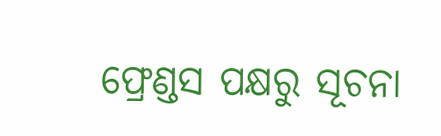ଫ୍ରେଣ୍ଡସ ପକ୍ଷରୁ ସୂଚନା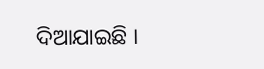ଦିଆଯାଇଛି ।